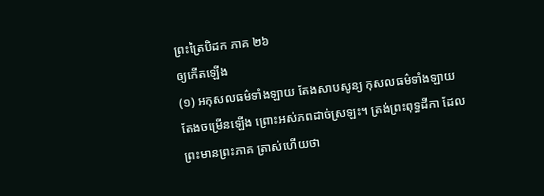ព្រះត្រៃបិដក ភាគ ២៦
ឲ្យកើតឡើង
(១) អកុសលធម៌ទាំងឡាយ តែងសាបសូន្យ កុសលធម៌ទាំងឡាយ តែងចម្រើនឡើង ព្រោះអស់ភពដាច់ស្រឡះ។ ត្រង់ព្រះពុទ្ធដីកា ដែលព្រះមានព្រះភាគ ត្រាស់ហើយថា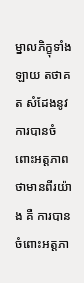ម្នាលភិក្ខុទាំងឡាយ តថាគត សំដែងនូវការបានចំពោះអត្តភាព ថាមានពីរយ៉ាង គឺ ការបានចំពោះអត្តភា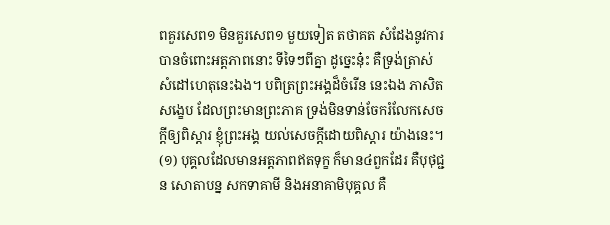ពគួរសេព១ មិនគួរសេព១ មួយទៀត តថាគត សំដែងនូវការបានចំពោះអត្តភាពនោះ ទីទៃៗពីគ្នា ដូច្នេះនុ៎ះ គឺទ្រង់ត្រាស់សំដៅហេតុនេះឯង។ បពិត្រព្រះអង្គដ៏ចំរើន នេះឯង ភាសិតសង្ខេប ដែលព្រះមានព្រះភាគ ទ្រង់មិនទាន់ចែករំលែកសេចក្តីឲ្យពិស្តារ ខ្ញុំព្រះអង្គ យល់សេចក្តីដោយពិស្តារ យ៉ាងនេះ។
(១) បុគ្គលដែលមានអត្តភាពឥតទុក្ខ ក៏មាន៤ពួកដែរ គឺបុថុជ្ជន សោតាបន្ន សកទាគាមី និងអនាគាមិបុគ្គល គឺ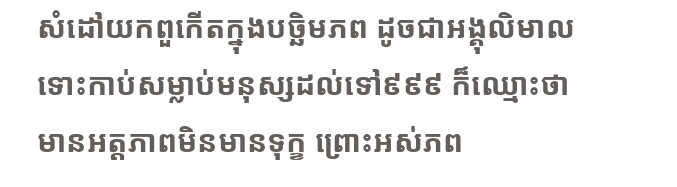សំដៅយកពួកើតក្នុងបច្ឆិមភព ដូចជាអង្គុលិមាល ទោះកាប់សម្លាប់មនុស្សដល់ទៅ៩៩៩ ក៏ឈ្មោះថា មានអត្តភាពមិនមានទុក្ខ ព្រោះអស់ភព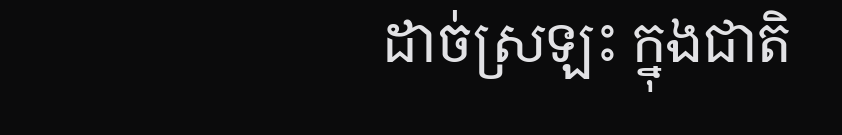ដាច់ស្រឡះ ក្នុងជាតិ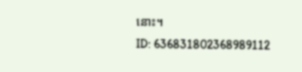នោះ។
ID: 636831802368989112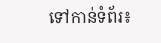ទៅកាន់ទំព័រ៖